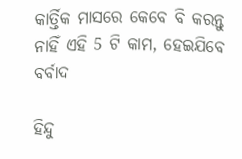କାର୍ତ୍ତିକ ମାସରେ କେବେ ବି କରନ୍ତୁ ନାହିଁ ଏହି 5 ଟି କାମ, ହେଇଯିବେ ବର୍ବାଦ

ହିନ୍ଦୁ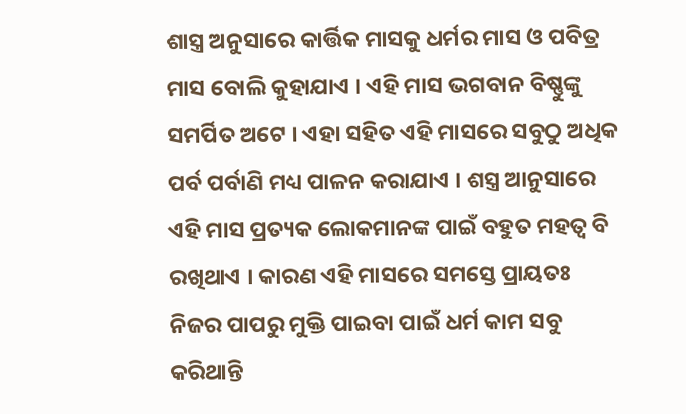ଶାସ୍ତ୍ର ଅନୁସାରେ କାର୍ତ୍ତିକ ମାସକୁ ଧର୍ମର ମାସ ଓ ପବିତ୍ର ମାସ ବୋଲି କୁହାଯାଏ । ଏହି ମାସ ଭଗବାନ ବିଷ୍ଣୁଙ୍କୁ ସମର୍ପିତ ଅଟେ । ଏହା ସହିତ ଏହି ମାସରେ ସବୁଠୁ ଅଧିକ ପର୍ବ ପର୍ବାଣି ମଧ୍ୟ ପାଳନ କରାଯାଏ । ଶସ୍ତ୍ର ଆନୁସାରେ ଏହି ମାସ ପ୍ରତ୍ୟକ ଲୋକମାନଙ୍କ ପାଇଁ ବହୁତ ମହତ୍ଵ ବି ରଖିଥାଏ । କାରଣ ଏହି ମାସରେ ସମସ୍ତେ ପ୍ରାୟତଃ ନିଜର ପାପରୁ ମୁକ୍ତି ପାଇବା ପାଇଁ ଧର୍ମ କାମ ସବୁ କରିଥାନ୍ତି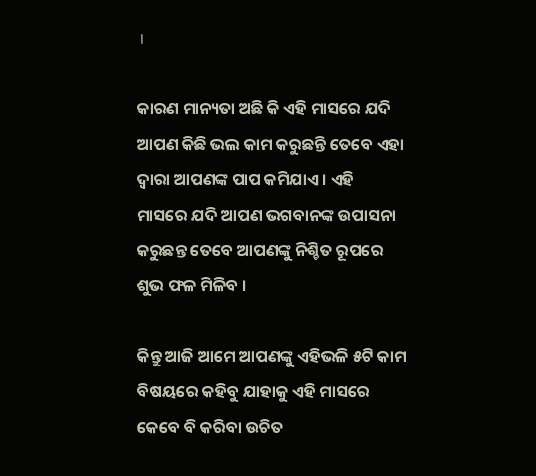।

କାରଣ ମାନ୍ୟତା ଅଛି କି ଏହି ମାସରେ ଯଦି ଆପଣ କିଛି ଭଲ କାମ କରୁଛନ୍ତି ତେବେ ଏହା ଦ୍ଵାରା ଆପଣଙ୍କ ପାପ କମିଯାଏ । ଏହି ମାସରେ ଯଦି ଆପଣ ଭଗବାନଙ୍କ ଉପାସନା କରୁଛନ୍ତ ତେବେ ଆପଣଙ୍କୁ ନିଶ୍ଚିତ ରୂପରେ ଶୁଭ ଫଳ ମିଳିବ ।

କିନ୍ତୁ ଆଜି ଆମେ ଆପଣଙ୍କୁ ଏହିଭଳି ୫ଟି କାମ ବିଷୟରେ କହିବୁ ଯାହାକୁ ଏହି ମାସରେ କେବେ ବି କରିବା ଉଚିତ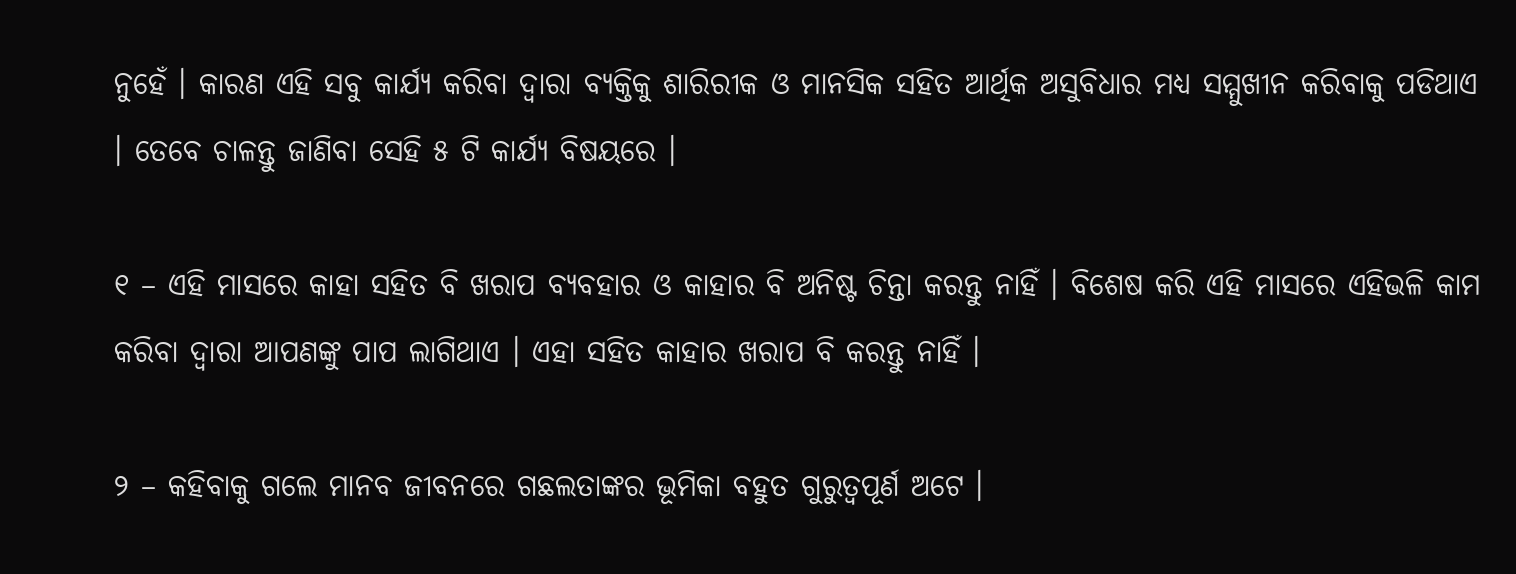ନୁହେଁ । କାରଣ ଏହି ସବୁ କାର୍ଯ୍ୟ କରିବା ଦ୍ଵାରା ବ୍ୟକ୍ତିକୁ ଶାରିରୀକ ଓ ମାନସିକ ସହିତ ଆର୍ଥିକ ଅସୁବିଧାର ମଧ୍ୟ ସମ୍ମୁଖୀନ କରିବାକୁ ପଡିଥାଏ । ତେବେ ଚାଳନ୍ତୁ ଜାଣିବା ସେହି ୫ ଟି କାର୍ଯ୍ୟ ବିଷୟରେ ।

୧ – ଏହି ମାସରେ କାହା ସହିତ ବି ଖରାପ ବ୍ୟବହାର ଓ କାହାର ବି ଅନିଷ୍ଟ ଚିନ୍ତା କରନ୍ତୁ ନାହିଁ । ବିଶେଷ କରି ଏହି ମାସରେ ଏହିଭଳି କାମ କରିବା ଦ୍ଵାରା ଆପଣଙ୍କୁ ପାପ ଲାଗିଥାଏ । ଏହା ସହିତ କାହାର ଖରାପ ବି କରନ୍ତୁ ନାହିଁ ।

୨ – କହିବାକୁ ଗଲେ ମାନବ ଜୀବନରେ ଗଛଲତାଙ୍କର ଭୂମିକା ବହୁତ ଗୁରୁତ୍ଵପୂର୍ଣ ଅଟେ ।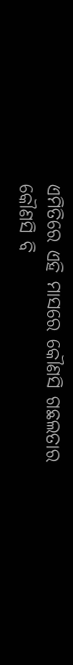ଏମିତିରେ ଏହି ମାସରେ କୌଣସି ଗଛଲତାର କୌଣସି ବି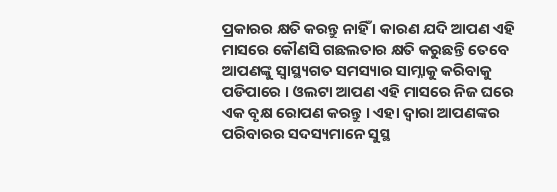ପ୍ରକାରର କ୍ଷତି କରନ୍ତୁ ନାହିଁ । କାରଣ ଯଦି ଆପଣ ଏହି ମାସରେ କୌଣସି ଗଛଲତାର କ୍ଷତି କରୁଛନ୍ତି ତେବେ ଆପଣଙ୍କୁ ସ୍ଵାସ୍ଥ୍ୟଗତ ସମସ୍ୟାର ସାମ୍ନାକୁ କରିବାକୁ ପଡିପାରେ । ଓଲଟା ଆପଣ ଏହି ମାସରେ ନିଜ ଘରେ ଏକ ବୃକ୍ଷ ରୋପଣ କରନ୍ତୁ । ଏହା ଦ୍ଵାରା ଆପଣଙ୍କର ପରିବାରର ସଦସ୍ୟମାନେ ସୁସ୍ଥ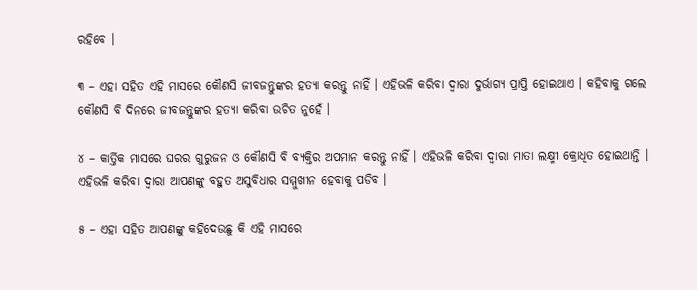ରହିବେ ।

୩ – ଏହା ସହିତ ଏହି ମାସରେ କୌଣସି ଜୀବଜନ୍ତୁଙ୍କର ହତ୍ୟା କରନ୍ତୁ ନାହିଁ । ଏହିଭଳି କରିବା ଦ୍ଵାରା ଦୁର୍ଭାଗ୍ୟ ପ୍ରାପ୍ତି ହୋଇଥାଏ । କହିବାକୁ ଗଲେ କୌଣସି ବି ଦିନରେ ଜୀବଜନ୍ତୁଙ୍କର ହତ୍ୟା କରିବା ଉଚିତ ନୁହେଁ ।

୪ – କାର୍ତ୍ତିକ ମାସରେ ଘରର ଗୁରୁଜନ ଓ କୌଣସି ବି ବ୍ୟକ୍ତିର ଅପମାନ କରନ୍ତୁ ନାହିଁ । ଏହିଭଳି କରିବା ଦ୍ଵାରା ମାତା ଲକ୍ଷ୍ମୀ କ୍ରୋଧିତ ହୋଇଥାନ୍ତି । ଏହିଭଳି କରିବା ଦ୍ଵାରା ଆପଣଙ୍କୁ ବହୁତ ଅସୁବିଧାର ସମ୍ମୁଖୀନ ହେବାକୁ ପଡିବ ।

୫ – ଏହା ସହିତ ଆପଣଙ୍କୁ କହିଦେଉଛୁ କି ଏହି ମାସରେ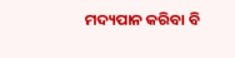ମଦ୍ୟପାନ କରିବା ବି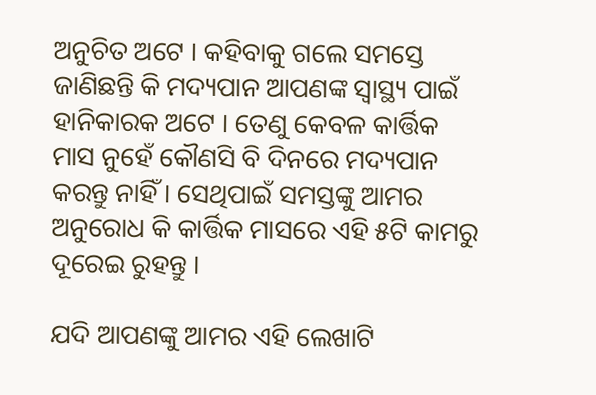ଅନୁଚିତ ଅଟେ । କହିବାକୁ ଗଲେ ସମସ୍ତେ ଜାଣିଛନ୍ତି କି ମଦ୍ୟପାନ ଆପଣଙ୍କ ସ୍ୱାସ୍ଥ୍ୟ ପାଇଁ ହାନିକାରକ ଅଟେ । ତେଣୁ କେବଳ କାର୍ତ୍ତିକ ମାସ ନୁହେଁ କୌଣସି ବି ଦିନରେ ମଦ୍ୟପାନ କରନ୍ତୁ ନାହିଁ । ସେଥିପାଇଁ ସମସ୍ତଙ୍କୁ ଆମର ଅନୁରୋଧ କି କାର୍ତ୍ତିକ ମାସରେ ଏହି ୫ଟି କାମରୁ ଦୂରେଇ ରୁହନ୍ତୁ ।

ଯଦି ଆପଣଙ୍କୁ ଆମର ଏହି ଲେଖାଟି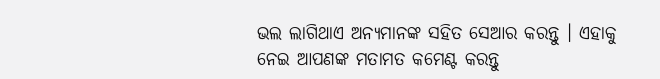ଭଲ ଲାଗିଥାଏ ଅନ୍ୟମାନଙ୍କ ସହିତ ସେଆର କରନ୍ତୁ । ଏହାକୁ ନେଇ ଆପଣଙ୍କ ମତାମତ କମେଣ୍ଟ କରନ୍ତୁ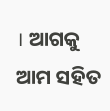। ଆଗକୁ ଆମ ସହିତ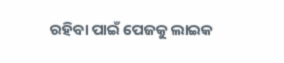ରହିବା ପାଇଁ ପେଜକୁ ଲାଇକ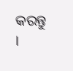କରନ୍ତୁ ।